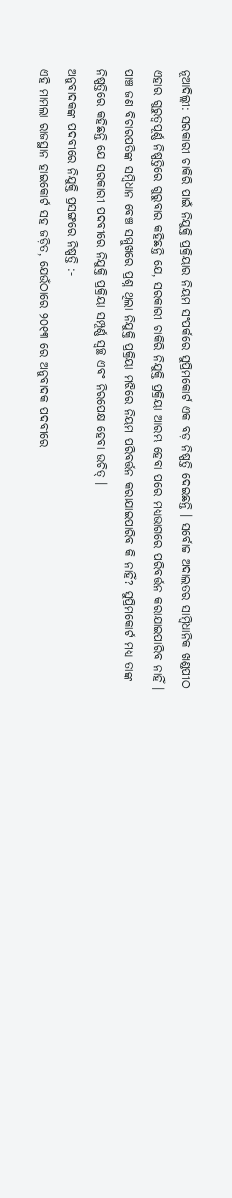ନୂଆଦିଲ୍ଲୀ: ସରକାରୀ ଚାକିରି ପାଇଁ ନିଯୁକ୍ତି ପ୍ରକ୍ରିୟାର ନିୟମ ସଂପର୍କରେ ସୁପ୍ରିମକୋର୍ଟ ଏକ ବଡ଼ ନିଷ୍ପତ୍ତି ଦେଇଛନ୍ତି । ସର୍ବୋଚ୍ଚ ଅଦାଲତର ସାମ୍ବିଧାନିକ ଖଣ୍ଡପୀଠ ଏହାର ଗୁରୁତ୍ୱପୂର୍ଣ୍ଣ ନିଷ୍ପତ୍ତିରେ ଗୁରୁବାର କହିଛନ୍ତି ଯେ, ସରକାରୀ ଚାକିରି ନିଯୁକ୍ତି ପ୍ରକ୍ରିୟା ଆରମ୍ଭ ହେବା ପରେ ମଧ୍ୟଭାଗରେ ପରିବର୍ତ୍ତନ କରାଯାଇପାରିବ ନାହିଁ । ପାଞ୍ଚ ଜଣ ବିଚାରପତିଙ୍କ ସମ୍ବିଧାନ ବେଞ୍ଚ ସମ୍ମୁଖରେ ପ୍ରଶ୍ନ ଥିଲା ନିଯୁକ୍ତି ପ୍ରକ୍ରିୟା ମଝିରେ ନିୟମ ପରିବର୍ତ୍ତନ କରାଯାଇପାରିବ କି ନାହିଁ? ସୁପ୍ରିମକୋର୍ଟ ମଧ୍ୟ ତାଙ୍କ ନିଷ୍ପତ୍ତିରେ କହିଛନ୍ତି ଯେ ସରକାରୀ ପଦବୀରେ ନିଯୁକ୍ତି ପ୍ରକ୍ରିୟା ସମ୍ପୂର୍ଣ୍ଣ ସ୍ୱଚ୍ଛ ଏବଂ ନିରପେକ୍ଷ ହେବା ଉଚିତ୍ ।
ଅନୁବାଦକଙ୍କ ପଦବୀରେ ନିଯୁକ୍ତି ପ୍ରସଙ୍ଗରେ ନିଷ୍ପତ୍ତି :-
ଏହି ମାମଲା ରାଜସ୍ଥାନ ହାଇକୋର୍ଟ ସହ ଜଡ଼ିତ, ଯେଉଁଠାରେ ୨୦୧୩ ରେ ଅନୁବାଦକ ପଦବୀରେ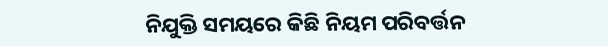ନିଯୁକ୍ତି ସମୟରେ କିଛି ନିୟମ ପରିବର୍ତ୍ତନ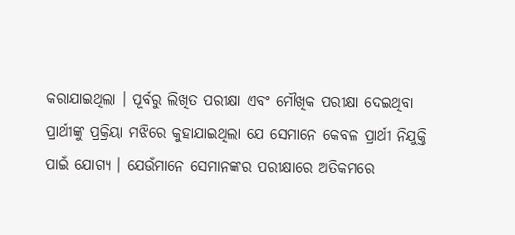କରାଯାଇଥିଲା । ପୂର୍ବରୁ ଲିଖିତ ପରୀକ୍ଷା ଏବଂ ମୌଖିକ ପରୀକ୍ଷା ଦେଇଥିବା ପ୍ରାର୍ଥୀଙ୍କୁ ପ୍ରକ୍ରିୟା ମଝିରେ କୁହାଯାଇଥିଲା ଯେ ସେମାନେ କେବଳ ପ୍ରାର୍ଥୀ ନିଯୁକ୍ତି ପାଇଁ ଯୋଗ୍ୟ । ଯେଉଁମାନେ ସେମାନଙ୍କର ପରୀକ୍ଷାରେ ଅତିକମରେ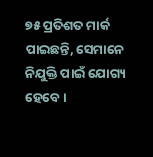୭୫ ପ୍ରତିଶତ ମାର୍କ ପାଇଛନ୍ତି, ସେମାନେ ନିଯୁକ୍ତି ପାଇଁ ଯୋଗ୍ୟ ହେବେ ।